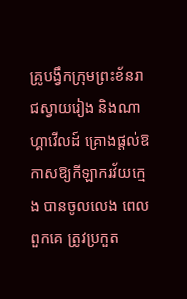គ្រូបង្វឹកក្រុមព្រះខ័នរាជស្វាយរៀង និងណាហ្គាវើលដ៍ គ្រោងផ្តល់ឱកាសឱ្យកីឡាករវ័យក្មេង បានចូលលេង ពេលពួកគេ ត្រូវប្រកួត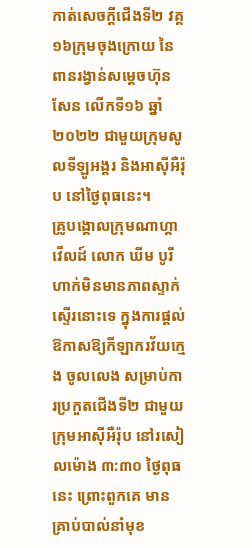កាត់សេចក្តីជើងទី២ វគ្គ១៦ក្រុមចុងក្រោយ នៃពានរង្វាន់សម្តេចហ៊ុនសែន លើកទី១៦ ឆ្នាំ២០២២ ជាមួយក្រុមសូលទីឡូអង្គរ និងអាស៊ីអឺរ៉ុប នៅថ្ងៃពុធនេះ។
គ្រូបង្គោលក្រុមណាហ្គាវើលដ៍ លោក ឃីម បូរី ហាក់មិនមានភាពស្ទាក់ស្ទើរនោះទេ ក្នុងការផ្តល់ឱកាសឱ្យកីឡាករវ័យក្មេង ចូលលេង សម្រាប់ការប្រកួតជើងទី២ ជាមួយក្រុមអាស៊ីអឺរ៉ុប នៅរសៀលម៉ោង ៣:៣០ ថ្ងៃពុធនេះ ព្រោះពួកគេ មានគ្រាប់បាល់នាំមុខ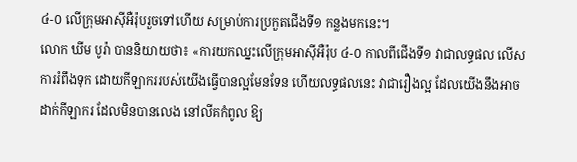៤-០ លើក្រុមអាស៊ីអឺរ៉ុបរួចទៅហើយ សម្រាប់ការប្រកួតជើងទី១ កន្លងមកនេះ។
លោក ឃីម បូរ៉ា បាននិយាយថា៖ «ការយកឈ្នះលើក្រុមអាស៊ីអឺរ៉ុប ៤-០ កាលពីជើងទី១ វាជាលទ្ធផល លើសការរំពឹងទុក ដោយកីឡាកររបស់យើងធ្វើបានល្អមែនទែន ហើយលទ្ធផលនេះ វាជារឿងល្អ ដែលយើងនឹងអាចដាក់កីឡាករ ដែលមិនបានលេង នៅលីគកំពូល ឱ្យ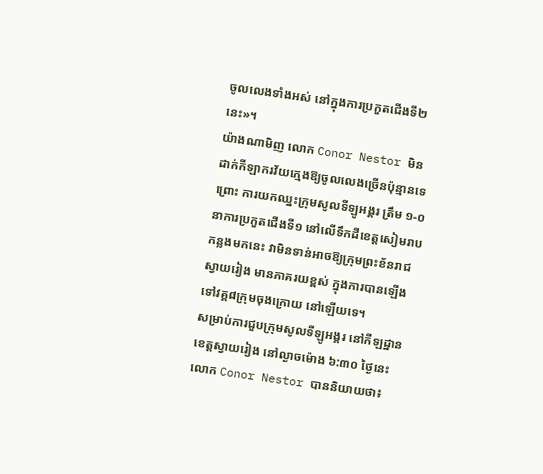ចូលលេងទាំងអស់ នៅក្នុងការប្រកួតជើងទី២នេះ»។
យ៉ាងណាមិញ លោក Conor Nestor មិនដាក់កីឡាករវ័យក្មេងឱ្យចូលលេងច្រើនប៉ុន្មានទេ ព្រោះ ការយកឈ្នះក្រុមសូលទីឡូអង្គរ ត្រឹម ១-០ នាការប្រកួតជើងទី១ នៅលើទឹកដីខេត្តសៀមរាប កន្លងមកនេះ វាមិនទាន់អាចឱ្យក្រុមព្រះខ័នរាជស្វាយរៀង មានភាគរយខ្ពស់ ក្នុងការបានឡើងទៅវគ្គ៨ក្រុមចុងក្រោយ នៅឡើយទេ។
សម្រាប់ការជួបក្រុមសូលទីឡូអង្គរ នៅកីឡដ្ឋានខេត្តស្វាយរៀង នៅល្ងាចម៉ោង ៦:៣០ ថ្ងៃនេះ លោក Conor Nestor បាននិយាយថា៖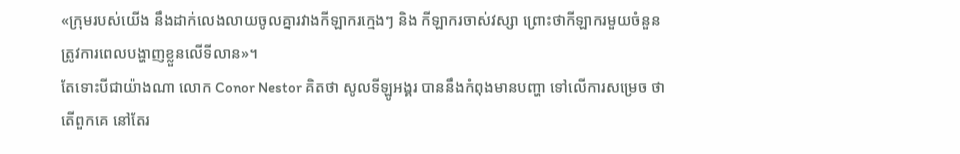«ក្រុមរបស់យើង នឹងដាក់លេងលាយចូលគ្នារវាងកីឡាករក្មេងៗ និង កីឡាករចាស់វស្សា ព្រោះថាកីឡាករមួយចំនួនត្រូវការពេលបង្ហាញខ្លួនលើទីលាន»។
តែទោះបីជាយ៉ាងណា លោក Conor Nestor គិតថា សូលទីឡូអង្គរ បាននឹងកំពុងមានបញ្ហា ទៅលើការសម្រេច ថាតើពួកគេ នៅតែរ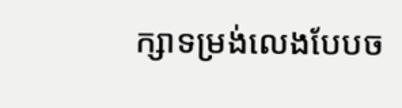ក្សាទម្រង់លេងបែបច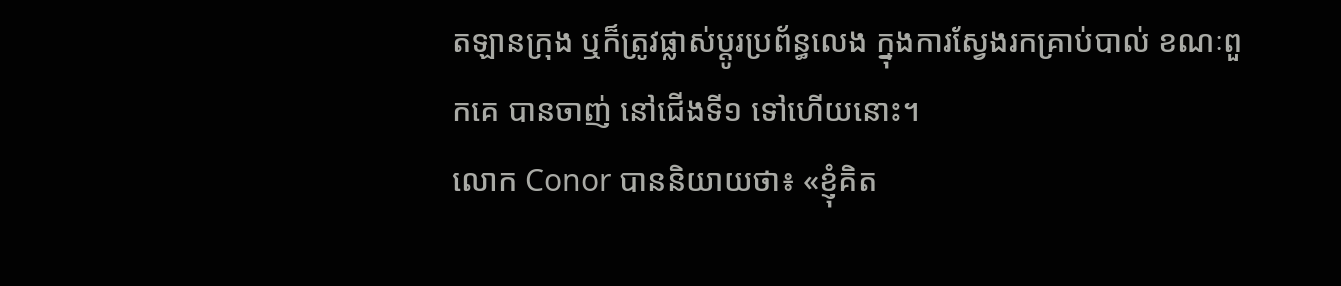តឡានក្រុង ឬក៏ត្រូវផ្លាស់ប្តូរប្រព័ន្ធលេង ក្នុងការស្វែងរកគ្រាប់បាល់ ខណៈពួកគេ បានចាញ់ នៅជើងទី១ ទៅហើយនោះ។
លោក Conor បាននិយាយថា៖ «ខ្ញុំគិត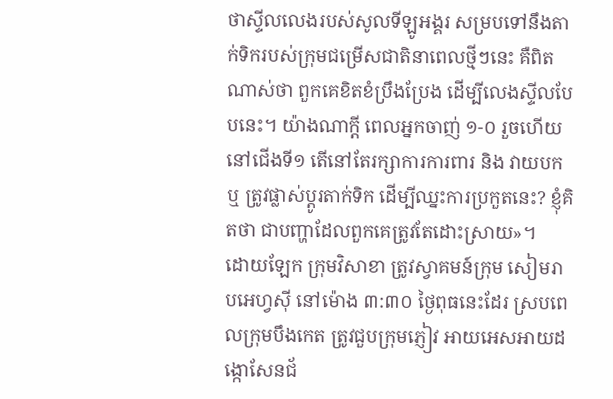ថាស្ទីលលេងរបស់សូលទីឡូអង្គរ សម្របទៅនឹងតាក់ទិករបស់ក្រុមជម្រើសជាតិនាពេលថ្មីៗនេះ គឺពិតណាស់ថា ពួកគេខិតខំប្រឹងប្រែង ដើម្បីលេងស្ទីលបែបនេះ។ យ៉ាងណាក្ដី ពេលអ្នកចាញ់ ១-០ រួចហើយនៅជើងទី១ តើនៅតែរក្សាការការពារ និង វាយបក ឬ ត្រូវផ្លាស់ប្ដូរតាក់ទិក ដើម្បីឈ្នះការប្រកួតនេះ? ខ្ញុំគិតថា ជាបញ្ហាដែលពួកគេត្រូវតែដោះស្រាយ»។
ដោយឡែក ក្រុមវិសាខា ត្រូវស្វាគមន៍ក្រុម សៀមរាបអេហ្វស៊ី នៅម៉ោង ៣:៣០ ថ្ងៃពុធនេះដែរ ស្របពេលក្រុមបឹងកេត ត្រូវជួបក្រុមភ្ញៀវ អាយអេសអាយដង្កោសែនជ័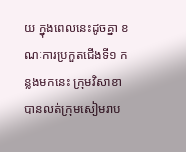យ ក្នុងពេលនេះដូចគ្នា ខណៈការប្រកួតជើងទី១ កន្លងមកនេះ ក្រុមវិសាខា បានលត់ក្រុមសៀមរាប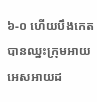៦-០ ហើយបឹងកេត បានឈ្នះក្រុមអាយអេសអាយដ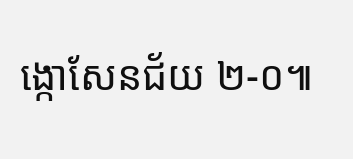ង្កោសែនជ័យ ២-០៕